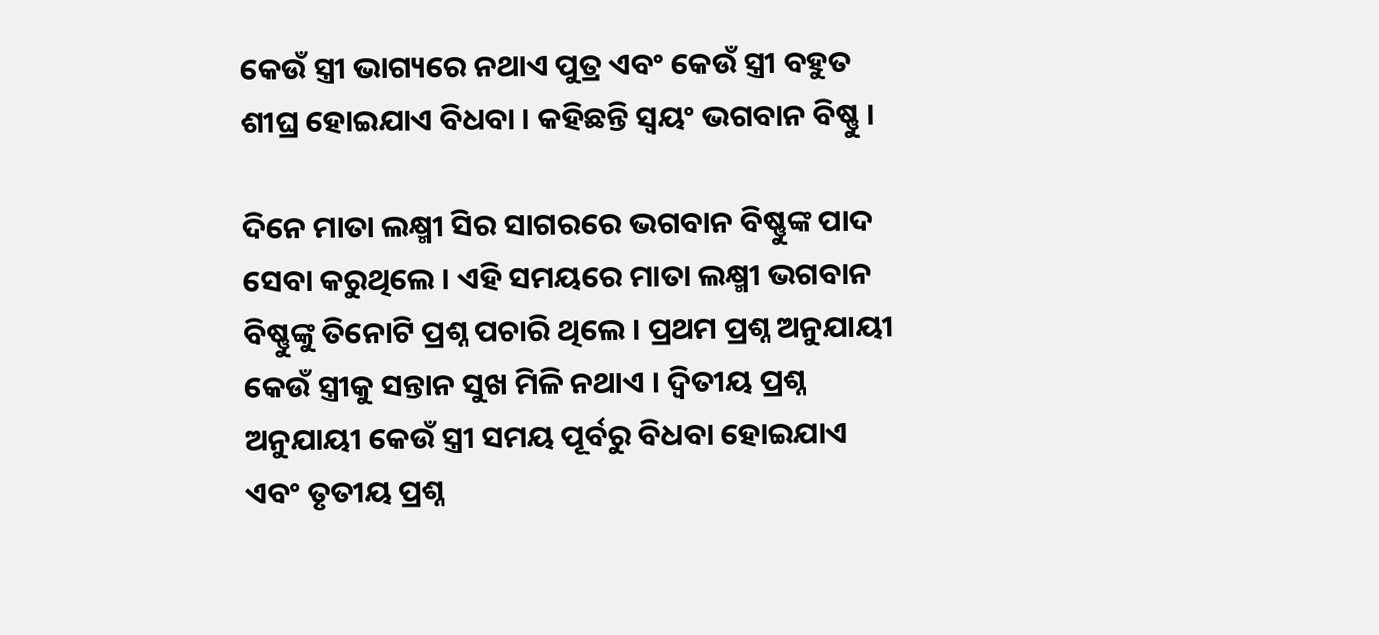କେଉଁ ସ୍ତ୍ରୀ ଭାଗ୍ୟରେ ନଥାଏ ପୁତ୍ର ଏବଂ କେଉଁ ସ୍ତ୍ରୀ ବହୁତ ଶୀଘ୍ର ହୋଇଯାଏ ବିଧବା । କହିଛନ୍ତି ସ୍ବୟଂ ଭଗବାନ ବିଷ୍ଣୁ ।

ଦିନେ ମାତା ଲକ୍ଷ୍ମୀ ସିର ସାଗରରେ ଭଗବାନ ବିଷ୍ଣୁଙ୍କ ପାଦ ସେବା କରୁଥିଲେ । ଏହି ସମୟରେ ମାତା ଲକ୍ଷ୍ମୀ ଭଗବାନ ବିଷ୍ଣୁଙ୍କୁ ତିନୋଟି ପ୍ରଶ୍ନ ପଚାରି ଥିଲେ । ପ୍ରଥମ ପ୍ରଶ୍ନ ଅନୁଯାୟୀ କେଉଁ ସ୍ତ୍ରୀକୁ ସନ୍ତାନ ସୁଖ ମିଳି ନଥାଏ । ଦ୍ୱିତୀୟ ପ୍ରଶ୍ନ ଅନୁଯାୟୀ କେଉଁ ସ୍ତ୍ରୀ ସମୟ ପୂର୍ବରୁ ବିଧବା ହୋଇଯାଏ ଏବଂ ତୃତୀୟ ପ୍ରଶ୍ନ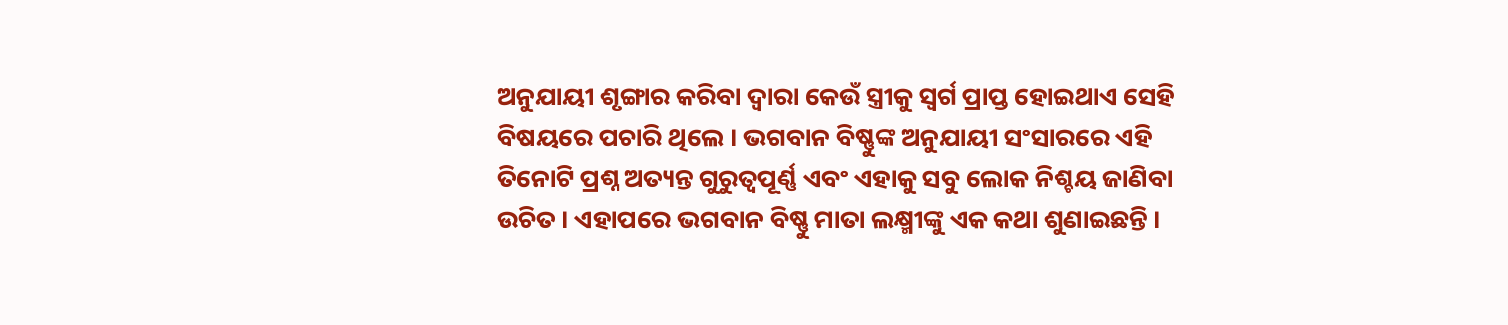ଅନୁଯାୟୀ ଶୃଙ୍ଗାର କରିବା ଦ୍ୱାରା କେଉଁ ସ୍ତ୍ରୀକୁ ସ୍ଵର୍ଗ ପ୍ରାପ୍ତ ହୋଇଥାଏ ସେହି ବିଷୟରେ ପଚାରି ଥିଲେ । ଭଗବାନ ବିଷ୍ଣୁଙ୍କ ଅନୁଯାୟୀ ସଂସାରରେ ଏହି ତିନୋଟି ପ୍ରଶ୍ନ ଅତ୍ୟନ୍ତ ଗୁରୁତ୍ୱପୂର୍ଣ୍ଣ ଏବଂ ଏହାକୁ ସବୁ ଲୋକ ନିଶ୍ଚୟ ଜାଣିବା ଉଚିତ । ଏହାପରେ ଭଗବାନ ବିଷ୍ଣୁ ମାତା ଲକ୍ଷ୍ମୀଙ୍କୁ ଏକ କଥା ଶୁଣାଇଛନ୍ତି ।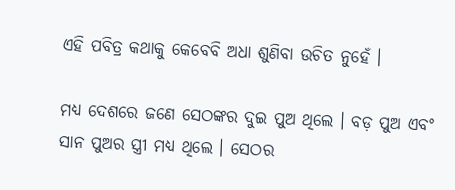ଏହି ପବିତ୍ର କଥାକୁ କେବେବି ଅଧା ଶୁଣିବା ଉଚିତ ନୁହେଁ ।

ମଧ୍ୟ ଦେଶରେ ଜଣେ ସେଠଙ୍କର ଦୁଇ ପୁଅ ଥିଲେ । ବଡ଼ ପୁଅ ଏବଂ ସାନ ପୁଅର ସ୍ତ୍ରୀ ମଧ୍ୟ ଥିଲେ । ସେଠର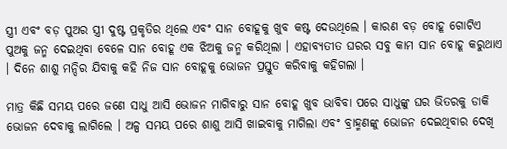ସ୍ତ୍ରୀ ଏବଂ ବଡ଼ ପୁଅର ସ୍ତ୍ରୀ ଦୁଷ୍ଟ ପ୍ରକୃତିର ଥିଲେ ଏବଂ ସାନ ବୋହୂକୁ ଖୁବ କଷ୍ଟ ଦେଉଥିଲେ । କାରଣ ବଡ଼ ବୋହୂ ଗୋଟିଏ ପୁଅକୁ ଜନ୍ମ ଦେଇଥିବା ବେଳେ ସାନ ବୋହୂ ଏକ ଝିଅକୁ ଜନ୍ମ କରିଥିଲା । ଏହାବ୍ୟତୀତ ଘରର ସବୁ କାମ ସାନ ବୋହୂ କରୁଥାଏ । ଦିନେ ଶାଶୁ ମନ୍ଦିର ଯିବାକୁ କହି ନିଜ ସାନ ବୋହୂକୁ ଭୋଜନ ପ୍ରସ୍ତୁତ କରିବାକୁ କହିଗଲା ।

ମାତ୍ର କିଛି ସମୟ ପରେ ଜଣେ ସାଧୁ ଆସି ଭୋଜନ ମାଗିବାରୁ ସାନ ବୋହୂ ଖୁବ ଭାବିବା ପରେ ସାଧୁଙ୍କୁ ଘର ଭିତରକୁ ଡାକି ଭୋଜନ ଦେବାକୁ ଲାଗିଲେ । ଅଳ୍ପ ସମୟ ପରେ ଶାଶୁ ଆସି ଖାଇବାକୁ ମାଗିଲା ଏବଂ ବ୍ରାହ୍ମଣଙ୍କୁ ଭୋଜନ ଦେଇଥିବାର ଦେଖି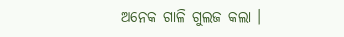ଅନେକ ଗାଳି ଗୁଲଜ କଲା ।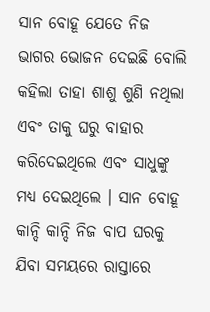ସାନ ବୋହୂ ଯେତେ ନିଜ ଭାଗର ଭୋଜନ ଦେଇଛି ବୋଲି କହିଲା ତାହା ଶାଶୁ ଶୁଣି ନଥିଲା ଏବଂ ତାକୁ ଘରୁ ବାହାର କରିଦେଇଥିଲେ ଏବଂ ସାଧୁଙ୍କୁ ମଧ୍ୟ ଦେଇଥିଲେ । ସାନ ବୋହୂ କାନ୍ଦି କାନ୍ଦି ନିଜ ବାପ ଘରକୁ ଯିବା ସମୟରେ ରାସ୍ତାରେ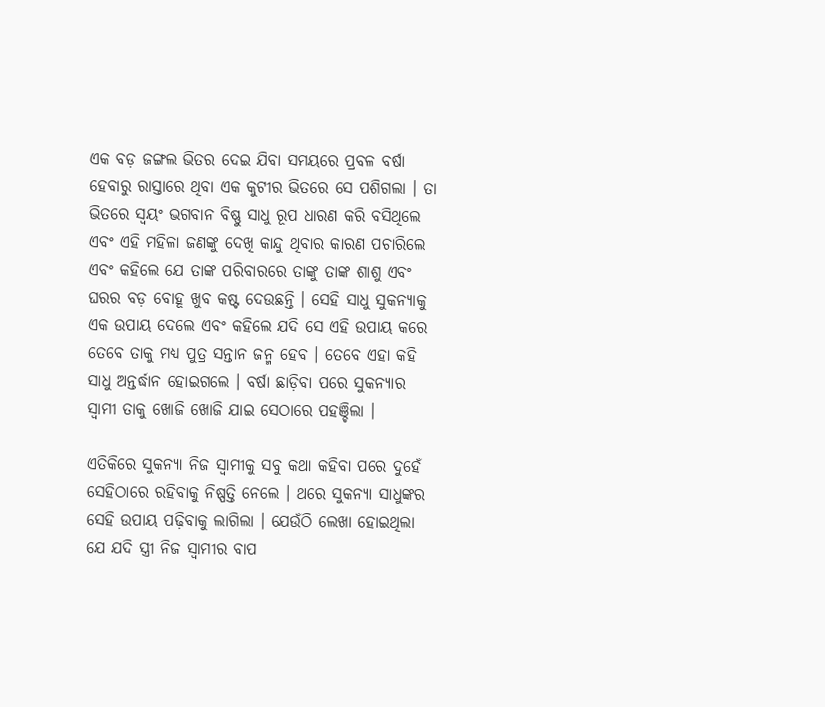ଏକ ବଡ଼ ଜଙ୍ଗଲ ଭିତର ଦେଇ ଯିବା ସମୟରେ ପ୍ରବଳ ବର୍ଷା ହେବାରୁ ରାସ୍ତାରେ ଥିବା ଏକ କୁଟୀର ଭିତରେ ସେ ପଶିଗଲା । ତା ଭିତରେ ସ୍ୱୟଂ ଭଗବାନ ବିଷ୍ଣୁ ସାଧୁ ରୂପ ଧାରଣ କରି ବସିଥିଲେ ଏବଂ ଏହି ମହିଳା ଜଣଙ୍କୁ ଦେଖି କାନ୍ଦୁ ଥିବାର କାରଣ ପଚାରିଲେ ଏବଂ କହିଲେ ଯେ ତାଙ୍କ ପରିବାରରେ ତାଙ୍କୁ ତାଙ୍କ ଶାଶୁ ଏବଂ ଘରର ବଡ଼ ବୋହୂ ଖୁବ କଷ୍ଟ ଦେଉଛନ୍ତି । ସେହି ସାଧୁ ସୁକନ୍ୟାକୁ ଏକ ଉପାୟ ଦେଲେ ଏବଂ କହିଲେ ଯଦି ସେ ଏହି ଉପାୟ କରେ ତେବେ ତାକୁ ମଧ୍ୟ ପୁତ୍ର ସନ୍ତାନ ଜନ୍ମ ହେବ । ତେବେ ଏହା କହି ସାଧୁ ଅନ୍ତର୍ଦ୍ଧାନ ହୋଇଗଲେ । ବର୍ଷା ଛାଡ଼ିବା ପରେ ସୁକନ୍ୟାର ସ୍ୱାମୀ ତାକୁ ଖୋଜି ଖୋଜି ଯାଇ ସେଠାରେ ପହଞ୍ଚିଲା ।

ଏତିକିରେ ସୁକନ୍ୟା ନିଜ ସ୍ୱାମୀକୁ ସବୁ କଥା କହିବା ପରେ ଦୁହେଁ ସେହିଠାରେ ରହିବାକୁ ନିଷ୍ପତ୍ତି ନେଲେ । ଥରେ ସୁକନ୍ୟା ସାଧୁଙ୍କର ସେହି ଉପାୟ ପଢ଼ିବାକୁ ଲାଗିଲା । ଯେଉଁଠି ଲେଖା ହୋଇଥିଲା ଯେ ଯଦି ସ୍ତ୍ରୀ ନିଜ ସ୍ୱାମୀର ବାପ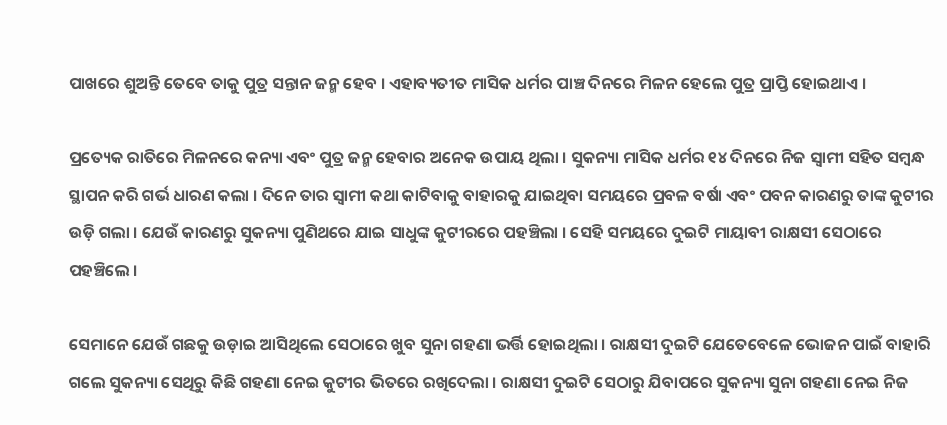ପାଖରେ ଶୁଅନ୍ତି ତେବେ ତାକୁ ପୁତ୍ର ସନ୍ତାନ ଜନ୍ମ ହେବ । ଏହାବ୍ୟତୀତ ମାସିକ ଧର୍ମର ପାଞ୍ଚ ଦିନରେ ମିଳନ ହେଲେ ପୁତ୍ର ପ୍ରାପ୍ତି ହୋଇଥାଏ ।

ପ୍ରତ୍ୟେକ ରାତିରେ ମିଳନରେ କନ୍ୟା ଏବଂ ପୁତ୍ର ଜନ୍ମ ହେବାର ଅନେକ ଉପାୟ ଥିଲା । ସୁକନ୍ୟା ମାସିକ ଧର୍ମର ୧୪ ଦିନରେ ନିଜ ସ୍ୱାମୀ ସହିତ ସମ୍ବନ୍ଧ ସ୍ଥାପନ କରି ଗର୍ଭ ଧାରଣ କଲା । ଦିନେ ତାର ସ୍ୱାମୀ କଥା କାଟିବାକୁ ବାହାରକୁ ଯାଇଥିବା ସମୟରେ ପ୍ରବଳ ବର୍ଷା ଏବଂ ପବନ କାରଣରୁ ତାଙ୍କ କୁଟୀର ଉଡ଼ି ଗଲା । ଯେଉଁ କାରଣରୁ ସୁକନ୍ୟା ପୁଣିଥରେ ଯାଇ ସାଧୁଙ୍କ କୁଟୀରରେ ପହଞ୍ଚିଲା । ସେହି ସମୟରେ ଦୁଇଟି ମାୟାବୀ ରାକ୍ଷସୀ ସେଠାରେ ପହଞ୍ଚିଲେ ।

ସେମାନେ ଯେଉଁ ଗଛକୁ ଉଡ଼ାଇ ଆସିଥିଲେ ସେଠାରେ ଖୁବ ସୁନା ଗହଣା ଭର୍ତ୍ତି ହୋଇଥିଲା । ରାକ୍ଷସୀ ଦୁଇଟି ଯେତେବେଳେ ଭୋଜନ ପାଇଁ ବାହାରି ଗଲେ ସୁକନ୍ୟା ସେଥିରୁ କିଛି ଗହଣା ନେଇ କୁଟୀର ଭିତରେ ରଖିଦେଲା । ରାକ୍ଷସୀ ଦୁଇଟି ସେଠାରୁ ଯିବାପରେ ସୁକନ୍ୟା ସୁନା ଗହଣା ନେଇ ନିଜ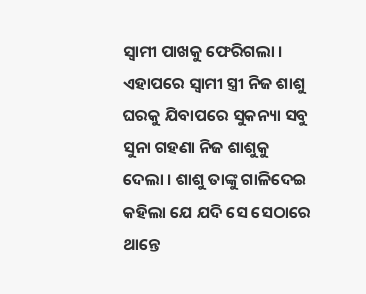ସ୍ୱାମୀ ପାଖକୁ ଫେରିଗଲା । ଏହାପରେ ସ୍ୱାମୀ ସ୍ତ୍ରୀ ନିଜ ଶାଶୁ ଘରକୁ ଯିବାପରେ ସୁକନ୍ୟା ସବୁ ସୁନା ଗହଣା ନିଜ ଶାଶୁକୁ ଦେଲା । ଶାଶୁ ତାଙ୍କୁ ଗାଳିଦେଇ କହିଲା ଯେ ଯଦି ସେ ସେଠାରେ ଥାନ୍ତେ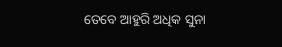ତେବେ ଆହୁରି ଅଧିକ ସୁନା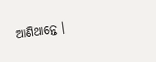ଆଣିଥାନ୍ତେ ।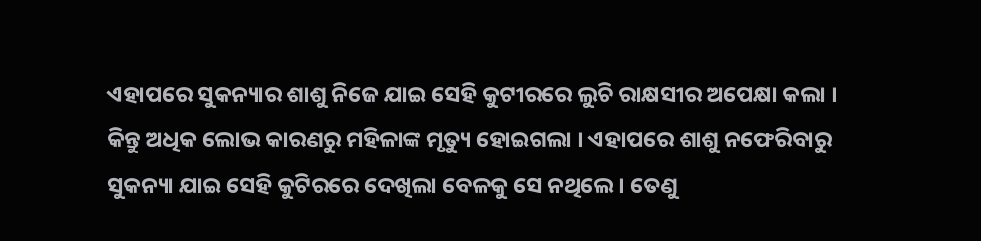ଏହାପରେ ସୁକନ୍ୟାର ଶାଶୁ ନିଜେ ଯାଇ ସେହି କୁଟୀରରେ ଲୁଚି ରାକ୍ଷସୀର ଅପେକ୍ଷା କଲା । କିନ୍ତୁ ଅଧିକ ଲୋଭ କାରଣରୁ ମହିଳାଙ୍କ ମୃତ୍ୟୁ ହୋଇଗଲା । ଏହାପରେ ଶାଶୁ ନଫେରିବାରୁ ସୁକନ୍ୟା ଯାଇ ସେହି କୁଟିରରେ ଦେଖିଲା ବେଳକୁ ସେ ନଥିଲେ । ତେଣୁ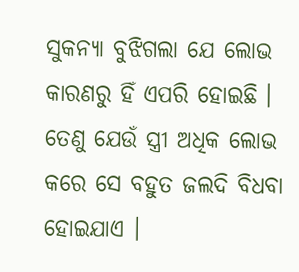ସୁକନ୍ୟା ବୁଝିଗଲା ଯେ ଲୋଭ କାରଣରୁ ହିଁ ଏପରି ହୋଇଛି । ତେଣୁ ଯେଉଁ ସ୍ତ୍ରୀ ଅଧିକ ଲୋଭ କରେ ସେ ବହୁତ ଜଲଦି ବିଧବା ହୋଇଯାଏ ।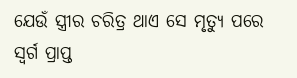ଯେଉଁ ସ୍ତ୍ରୀର ଚରିତ୍ର ଥାଏ ସେ ମୃତ୍ୟୁ ପରେ ସ୍ଵର୍ଗ ପ୍ରାପ୍ତ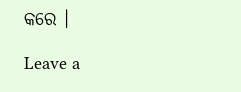କରେ ।

Leave a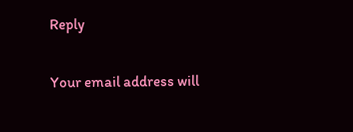Reply

Your email address will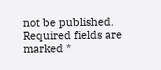not be published. Required fields are marked *